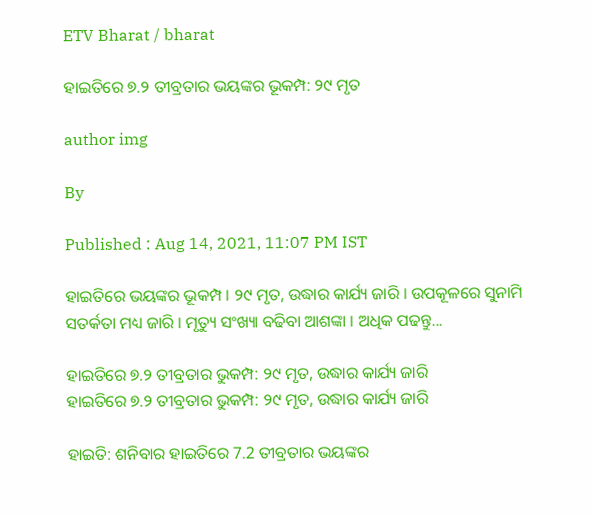ETV Bharat / bharat

ହାଇତିରେ ୭.୨ ତୀବ୍ରତାର ଭୟଙ୍କର ଭୂକମ୍ପ: ୨୯ ମୃତ

author img

By

Published : Aug 14, 2021, 11:07 PM IST

ହାଇତିରେ ଭୟଙ୍କର ଭୂକମ୍ପ । ୨୯ ମୃତ, ଉଦ୍ଧାର କାର୍ଯ୍ୟ ଜାରି । ଉପକୂଳରେ ସୁନାମି ସତର୍କତା ମଧ୍ୟ ଜାରି । ମୃତ୍ୟୁ ସଂଖ୍ୟା ବଢିବା ଆଶଙ୍କା । ଅଧିକ ପଢନ୍ତୁ...

ହାଇତିରେ ୭.୨ ତୀବ୍ରତାର ଭୁକମ୍ପ: ୨୯ ମୃତ, ଉଦ୍ଧାର କାର୍ଯ୍ୟ ଜାରି
ହାଇତିରେ ୭.୨ ତୀବ୍ରତାର ଭୁକମ୍ପ: ୨୯ ମୃତ, ଉଦ୍ଧାର କାର୍ଯ୍ୟ ଜାରି

ହାଇତି: ଶନିବାର ହାଇତିରେ 7.2 ତୀବ୍ରତାର ଭୟଙ୍କର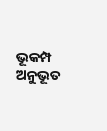ଭୂକମ୍ପ ଅନୁଭୂତ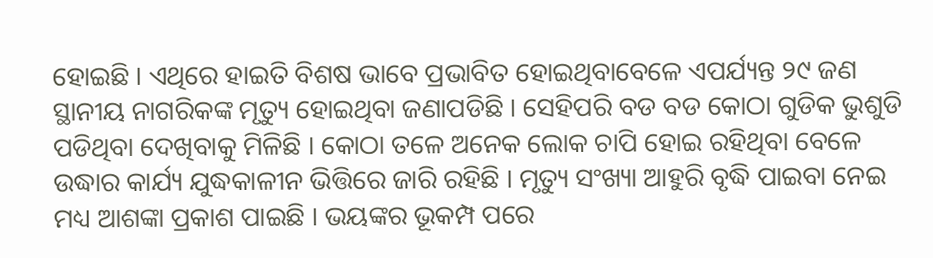ହୋଇଛି । ଏଥିରେ ହାଇତି ବିଶଷ ଭାବେ ପ୍ରଭାବିତ ହୋଇଥିବାବେଳେ ଏପର୍ଯ୍ୟନ୍ତ ୨୯ ଜଣ ସ୍ଥାନୀୟ ନାଗରିକଙ୍କ ମୃତ୍ୟୁ ହୋଇଥିବା ଜଣାପଡିଛି । ସେହିପରି ବଡ ବଡ କୋଠା ଗୁଡିକ ଭୁଶୁଡି ପଡିଥିବା ଦେଖିବାକୁ ମିଳିଛି । କୋଠା ତଳେ ଅନେକ ଲୋକ ଚାପି ହୋଇ ରହିଥିବା ବେଳେ ଉଦ୍ଧାର କାର୍ଯ୍ୟ ଯୁଦ୍ଧକାଳୀନ ଭିତ୍ତିରେ ଜାରି ରହିଛି । ମୃତ୍ୟୁ ସଂଖ୍ୟା ଆହୁରି ବୃଦ୍ଧି ପାଇବା ନେଇ ମଧ୍ୟ ଆଶଙ୍କା ପ୍ରକାଶ ପାଇଛି । ଭୟଙ୍କର ଭୂକମ୍ପ ପରେ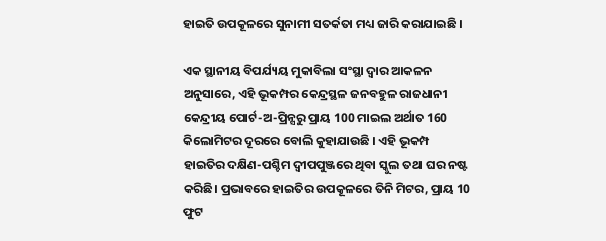ହାଇତି ଉପକୂଳରେ ସୁନାମୀ ସତର୍କତା ମଧ୍ୟ ଜାରି କରାଯାଇଛି ।

ଏକ ସ୍ଥାନୀୟ ବିପର୍ଯ୍ୟୟ ମୁକାବିଲା ସଂସ୍ଥା ଦ୍ବାର ଆକଳନ ଅନୁସାରେ, ଏହି ଭୂକମ୍ପର କେନ୍ଦ୍ରସ୍ଥଳ ଜନବହୁଳ ରାଜଧାନୀ କେନ୍ଦ୍ରୀୟ ପୋର୍ଟ-ଅ-ପ୍ରିନ୍ସରୁ ପ୍ରାୟ 100 ମାଇଲ ଅର୍ଥାତ 160 କିଲୋମିଟର ଦୂରରେ ବୋଲି କୁହାଯାଉଛି । ଏହି ଭୂକମ୍ପ ହାଇତିର ଦକ୍ଷିଣ-ପଶ୍ଚିମ ଦ୍ବୀପପୁଞ୍ଜରେ ଥିବା ସ୍କୁଲ ତଥା ଘର ନଷ୍ଟ କରିଛି। ପ୍ରଭାବରେ ହାଇତିର ଉପକୂଳରେ ତିନି ମିଟର, ପ୍ରାୟ 10 ଫୁଟ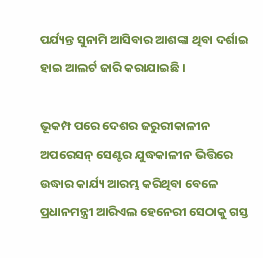ପର୍ଯ୍ୟନ୍ତ ସୁନାମି ଆସିବାର ଆଶଙ୍କା ଥିବା ଦର୍ଶାଇ ହାଇ ଆଲର୍ଟ ଜାରି କରାଯାଇଛି ।

ଭୂକମ୍ପ ପରେ ଦେଶର ଜରୁରୀକାଳୀନ ଅପରେସନ୍ ସେଣ୍ଟର ଯୁଦ୍ଧକାଳୀନ ଭିତ୍ତିରେ ଉଦ୍ଧାର କାର୍ଯ୍ୟ ଆରମ୍ଭ କରିଥିବା ବେଳେ ପ୍ରଧାନମନ୍ତ୍ରୀ ଆରିଏଲ ହେନେରୀ ସେଠାକୁ ଗସ୍ତ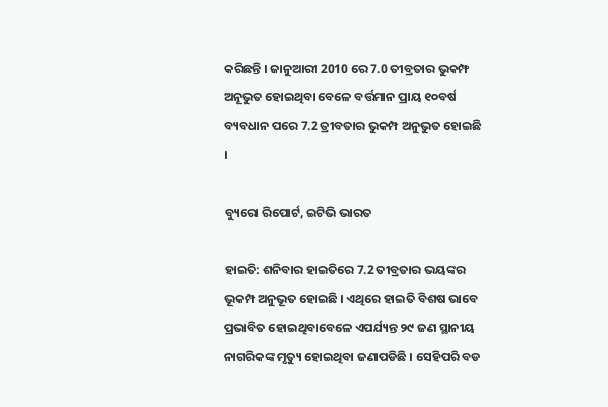କରିଛନ୍ତି । ଜାନୁଆରୀ 2010 ରେ 7.0 ତୀବ୍ରତାର ଭୁକମ୍ଫ ଅନୂଭୁତ ହୋଇଥିବା ବେଳେ ବର୍ତ୍ତମାନ ପ୍ରାୟ ୧୦ବର୍ଷ ବ୍ୟବଧାନ ପରେ 7.2 ତ୍ରୀବତାର ଭୁକମ୍ପ ଅନୁଭୁତ ହୋଇଛି ।

ବ୍ୟୁରୋ ରିପୋର୍ଟ, ଇଟିଭି ଭାରତ

ହାଇତି: ଶନିବାର ହାଇତିରେ 7.2 ତୀବ୍ରତାର ଭୟଙ୍କର ଭୂକମ୍ପ ଅନୁଭୂତ ହୋଇଛି । ଏଥିରେ ହାଇତି ବିଶଷ ଭାବେ ପ୍ରଭାବିତ ହୋଇଥିବାବେଳେ ଏପର୍ଯ୍ୟନ୍ତ ୨୯ ଜଣ ସ୍ଥାନୀୟ ନାଗରିକଙ୍କ ମୃତ୍ୟୁ ହୋଇଥିବା ଜଣାପଡିଛି । ସେହିପରି ବଡ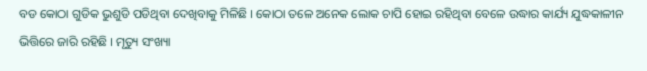ବଡ କୋଠା ଗୁଡିକ ଭୁଶୁଡି ପଡିଥିବା ଦେଖିବାକୁ ମିଳିଛି । କୋଠା ତଳେ ଅନେକ ଲୋକ ଚାପି ହୋଇ ରହିଥିବା ବେଳେ ଉଦ୍ଧାର କାର୍ଯ୍ୟ ଯୁଦ୍ଧକାଳୀନ ଭିତ୍ତିରେ ଜାରି ରହିଛି । ମୃତ୍ୟୁ ସଂଖ୍ୟା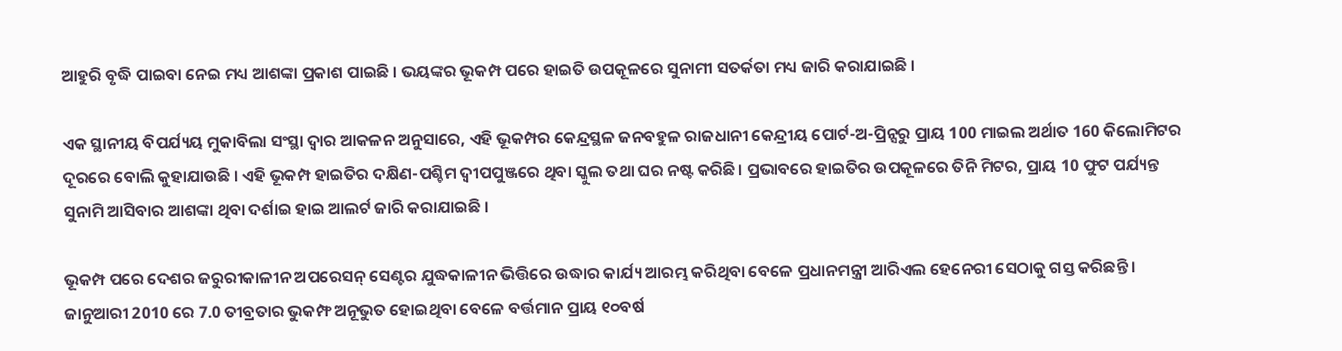ଆହୁରି ବୃଦ୍ଧି ପାଇବା ନେଇ ମଧ୍ୟ ଆଶଙ୍କା ପ୍ରକାଶ ପାଇଛି । ଭୟଙ୍କର ଭୂକମ୍ପ ପରେ ହାଇତି ଉପକୂଳରେ ସୁନାମୀ ସତର୍କତା ମଧ୍ୟ ଜାରି କରାଯାଇଛି ।

ଏକ ସ୍ଥାନୀୟ ବିପର୍ଯ୍ୟୟ ମୁକାବିଲା ସଂସ୍ଥା ଦ୍ବାର ଆକଳନ ଅନୁସାରେ, ଏହି ଭୂକମ୍ପର କେନ୍ଦ୍ରସ୍ଥଳ ଜନବହୁଳ ରାଜଧାନୀ କେନ୍ଦ୍ରୀୟ ପୋର୍ଟ-ଅ-ପ୍ରିନ୍ସରୁ ପ୍ରାୟ 100 ମାଇଲ ଅର୍ଥାତ 160 କିଲୋମିଟର ଦୂରରେ ବୋଲି କୁହାଯାଉଛି । ଏହି ଭୂକମ୍ପ ହାଇତିର ଦକ୍ଷିଣ-ପଶ୍ଚିମ ଦ୍ବୀପପୁଞ୍ଜରେ ଥିବା ସ୍କୁଲ ତଥା ଘର ନଷ୍ଟ କରିଛି। ପ୍ରଭାବରେ ହାଇତିର ଉପକୂଳରେ ତିନି ମିଟର, ପ୍ରାୟ 10 ଫୁଟ ପର୍ଯ୍ୟନ୍ତ ସୁନାମି ଆସିବାର ଆଶଙ୍କା ଥିବା ଦର୍ଶାଇ ହାଇ ଆଲର୍ଟ ଜାରି କରାଯାଇଛି ।

ଭୂକମ୍ପ ପରେ ଦେଶର ଜରୁରୀକାଳୀନ ଅପରେସନ୍ ସେଣ୍ଟର ଯୁଦ୍ଧକାଳୀନ ଭିତ୍ତିରେ ଉଦ୍ଧାର କାର୍ଯ୍ୟ ଆରମ୍ଭ କରିଥିବା ବେଳେ ପ୍ରଧାନମନ୍ତ୍ରୀ ଆରିଏଲ ହେନେରୀ ସେଠାକୁ ଗସ୍ତ କରିଛନ୍ତି । ଜାନୁଆରୀ 2010 ରେ 7.0 ତୀବ୍ରତାର ଭୁକମ୍ଫ ଅନୂଭୁତ ହୋଇଥିବା ବେଳେ ବର୍ତ୍ତମାନ ପ୍ରାୟ ୧୦ବର୍ଷ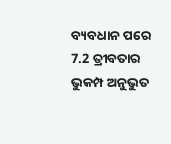ବ୍ୟବଧାନ ପରେ 7.2 ତ୍ରୀବତାର ଭୁକମ୍ପ ଅନୁଭୁତ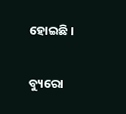ହୋଇଛି ।

ବ୍ୟୁରୋ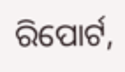ରିପୋର୍ଟ,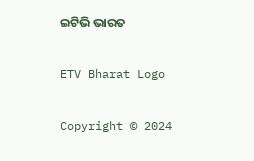ଇଟିଭି ଭାରତ

ETV Bharat Logo

Copyright © 2024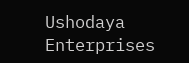Ushodaya Enterprises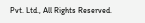Pvt. Ltd., All Rights Reserved.